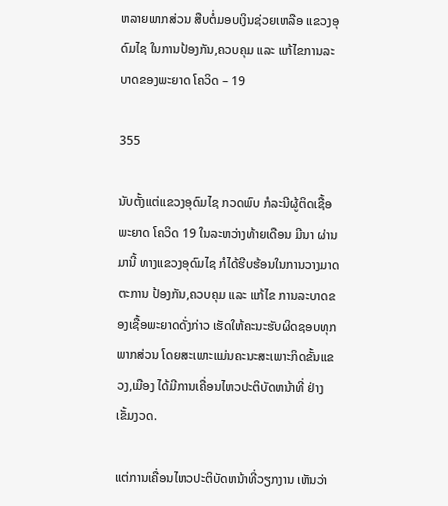ຫລາຍພາກສ່ວນ ສືບຕໍ່ມອບເງິນຊ່ວຍເຫລືອ ແຂວງອຸດົມໄຊ ໃນການປ້ອງກັນ,ຄວບຄຸມ ແລະ ແກ້ໄຂການລະບາດຂອງພະຍາດ ໂຄວິດ – 19

355

ນັບຕັ້ງແຕ່ແຂວງອຸດົມໄຊ ກວດພົບ ກໍລະນີຜູ້ຕິດເຊື້ອພະຍາດ ໂຄວິດ 19 ໃນລະຫວ່າງທ້າຍເດືອນ ມີນາ ຜ່ານມານີ້ ທາງແຂວງອຸດົມໄຊ ກໍໄດ້ຮີບຮ້ອນໃນການວາງມາດຕະການ ປ້ອງກັນ,ຄວບຄຸມ ແລະ ແກ້ໄຂ ການລະບາດຂອງເຊື້ອພະຍາດດັ່ງກ່າວ ເຮັດໃຫ້ຄະນະຮັບຜິດຊອບທຸກພາກສ່ວນ ໂດຍສະເພາະແມ່ນຄະນະສະເພາະກິດຂັ້ນແຂວງ,ເມືອງ ໄດ້ມີການເຄື່ອນໄຫວປະຕິບັດຫນ້າທີ່ ຢ່າງເຂັ້ມງວດ.

ແຕ່ການເຄື່ອນໄຫວປະຕິບັດຫນ້າທີ່ວຽກງານ ເຫັນວ່າ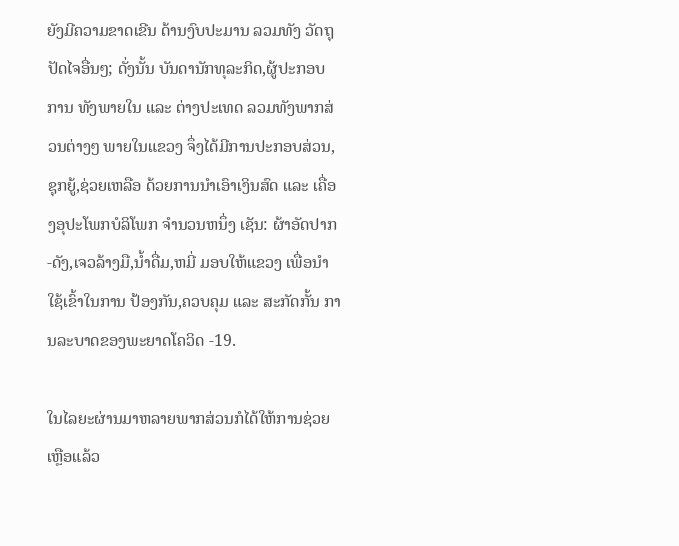ຍັງມີຄວາມຂາດເຂີນ ດ້ານງົບປະມານ ລວມທັງ ວັດຖຸປັດໄຈອື່ນໆ; ດັ່ງນັ້ນ ບັນດານັກທຸລະກິດ,ຜູ້ປະກອບການ ທັງພາຍໃນ ແລະ ຕ່າງປະເທດ ລວມທັງພາກສ່ວນຕ່າງໆ ພາຍໃນແຂວງ ຈຶ່ງໄດ້ມີການປະກອບສ່ວນ,ຊຸກຍູ້,ຊ່ວຍເຫລືອ ດ້ວຍການນຳເອົາເງິນສົດ ແລະ ເຄື່ອງອຸປະໂພກບໍລິໂພກ ຈຳນວນຫນຶ່ງ ເຊັນ: ຜ້າອັດປາກ-ດັງ,ເຈວລ້າງມື,ນ້ຳດື່ມ,ຫມີ່ ມອບໃຫ້ແຂວງ ເພື່ອນຳໃຊ້ເຂົ້າໃນການ ປ້ອງກັນ,ຄວບຄຸມ ແລະ ສະກັດກັ້ນ ການລະບາດຂອງພະຍາດໂຄວິດ -19.

ໃນໄລຍະຜ່ານມາຫລາຍພາກສ່ວນກໍໄດ້ໃຫ້ການຊ່ວຍເຫຼືອແລ້ວ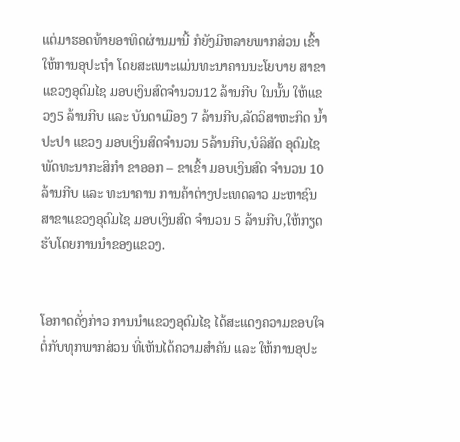ແຕ່ມາຮອດທ້າຍອາທິດຜ່ານມານີ້ ກໍຍັງມີຫລາຍພາກສ່ວນ ເຂົ້າໃຫ້ການອຸປະຖໍາ ໂດຍສະເພາະແມ່ນທະນາຄານນະໂຍບາຍ ສາຂາແຂວງອຸດົມໄຊ ມອບເງິນສົດຈຳນວນ12 ລ້ານກີບ ໃນນັ້ນ ໃຫ້ແຂວງ5 ລ້ານກີບ ແລະ ບັນດາເມືອງ 7 ລ້ານກີບ,ລັດວິສາຫະກິດ ນໍ້າປະປາ ແຂວງ ມອບເງິນສົດຈໍານວນ 5ລ້ານກີບ,ບໍລິສັດ ອຸດົມໄຊ ພັດທະນາກະສິກໍາ ຂາອອກ – ຂາເຂົ້າ ມອບເງິນສົດ ຈໍານວນ 10 ລ້ານກີບ ແລະ ທະນາຄານ ການຄ້າຕ່າງປະເທດລາວ ມະຫາຊົນ ສາຂາແຂວງອຸດົມໄຊ ມອບເງິນສົດ ຈຳນວນ 5 ລ້ານກີບ,ໃຫ້ກຽດຮັບໂດຍການນຳຂອງແຂວງ.


ໂອກາດດັ່ງກ່າວ ການນໍາແຂວງອຸດົມໄຊ ໄດ້ສະແດງຄວາມຂອບໃຈ ຕໍ່ກັບທຸກພາກສ່ວນ ທີ່ເຫັນໄດ້ຄວາມສຳຄັນ ແລະ ໃຫ້ການອຸປະ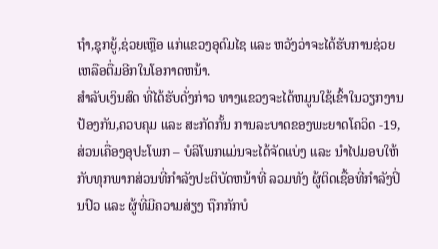ຖຳ,ຊຸກຍູ້,ຊ່ວຍເຫຼືອ ແກ່ແຂວງອຸດົມໄຊ ແລະ ຫວັງວ່າຈະໄດ້ຮັບການຊ່ວຍເຫລືອຕື່ມອີກໃນໂອກາດຫນ້າ.
ສໍາລັບເງິນສົດ ທີ່ໄດ້ຮັບດັ່ງກ່າວ ທາງແຂວງຈະໄດ້ຫມູນໃຊ້ເຂົ້າໃນວຽກງານປ້ອງກັນ,ຄວບຄຸມ ແລະ ສະກັດກັ້ນ ການລະບາດຂອງພະຍາດໂຄວິດ -19,ສ່ວນເຄື່ອງອຸປະໂພກ – ບໍລິໂພກແມ່ນຈະໄດ້ຈັດແບ່ງ ແລະ ນຳໄປມອບໃຫ້ກັບທຸກພາກສ່ວນທີ່ກຳລັງປະຕິບັດຫນ້າທີ່ ລວມທັງ ຜູ້ຕິດເຊື້ອທີ່ກໍາລັງປິ່ນປົວ ແລະ ຜູ້ທີ່ມີຄວາມສ່ຽງ ຖືກກັກບໍ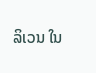ລິເວນ ໃນ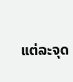ແຕ່ລະຈຸດ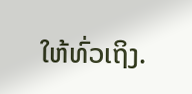ໃຫ້ທົ່ວເຖິງ.